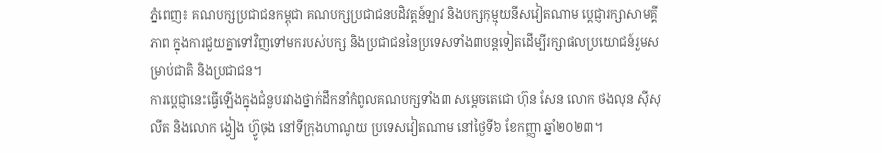ភ្នំពេញ៖ គណបក្សប្រជាជនកម្ពុជា គណបក្សប្រជាជនបដិវត្តន៍ឡាវ និងបក្សកុម្មុយនីសវៀតណាម ប្ដេជ្ញារក្សាសាមគ្គីភាព ក្នុងការជួយគ្នាទៅវិញទៅមករបស់បក្ស និងប្រជាជននៃប្រទេសទាំង៣បន្តទៀតដើម្បីរក្សាផលប្រយោជន៍រួមសម្រាប់ជាតិ និងប្រជាជន។
ការប្ដេជ្ញានេះធ្វើឡើងក្នុងជំនួបរវាងថ្នាក់ដឹកនាំកំពូលគណបក្សទាំង៣ សម្ដេចតេជោ ហ៊ុន សែន លោក ថងលុន ស៊ីសុលីត និងលោក ង្វៀង ហ៊្វូចុង នៅទីក្រុងហាណូយ ប្រទេសវៀតណាម នៅថ្ងៃទី៦ ខែកញ្ញា ឆ្នាំ២០២៣។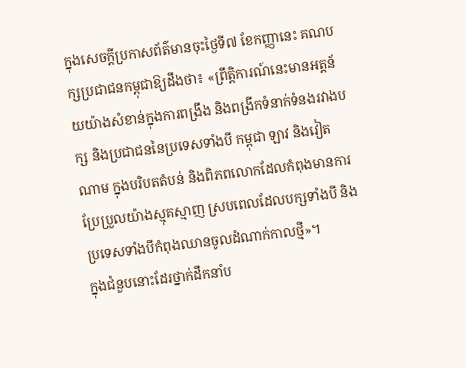ក្នុងសេចក្ដីប្រកាសព័ត៌មានចុះថ្ងៃទី៧ ខែកញ្ញានេះ គណបក្សប្រជាជនកម្ពុជាឱ្យដឹងថា៖ «ព្រឹត្តិការណ៍នេះមានអត្តន័យយ៉ាងសំខាន់ក្នុងការពង្រឹង និងពង្រីកទំនាក់ទំនងរវាងបក្ស និងប្រជាជននៃប្រទេសទាំងបី កម្ពុជា ឡាវ និងវៀតណាម ក្នុងបរិបតតំបន់ និងពិភពលោកដែលកំពុងមានការប្រែប្រួលយ៉ាងស្មុគស្មាញ ស្របពេលដែលបក្សទាំងបី និងប្រទេសទាំងបីកំពុងឈានចូលដំណាក់កាលថ្មី»។
ក្នុងជំនួបនោះដែរថ្នាក់ដឹកនាំប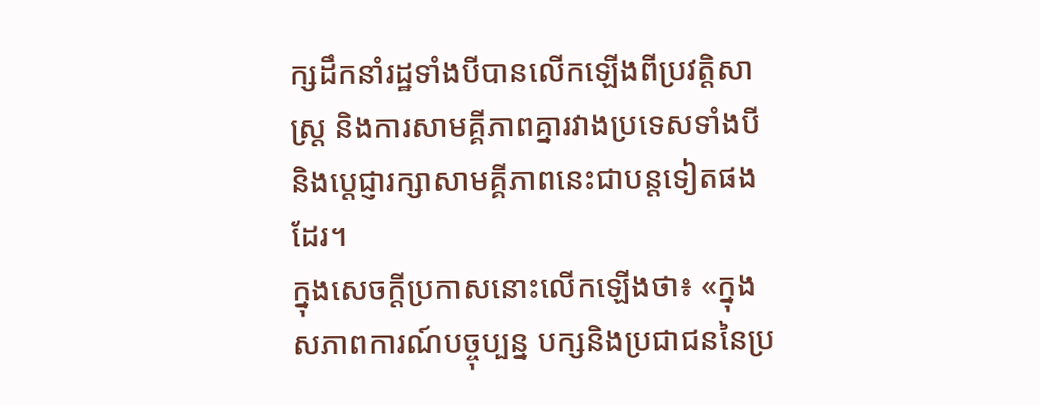ក្សដឹកនាំរដ្ឋទាំងបីបានលើកឡើងពីប្រវត្តិសាស្ត្រ និងការសាមគ្គីភាពគ្នារវាងប្រទេសទាំងបី និងប្ដេជ្ញារក្សាសាមគ្គីភាពនេះជាបន្តទៀតផងដែរ។
ក្នុងសេចក្ដីប្រកាសនោះលើកឡើងថា៖ «ក្នុងសភាពការណ៍បច្ចុប្បន្ន បក្សនិងប្រជាជននៃប្រ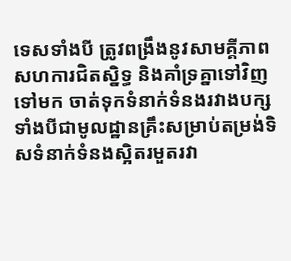ទេសទាំងបី ត្រូវពង្រឹងនូវសាមគ្គីភាព សហការជិតស្និទ្ធ និងគាំទ្រគ្នាទៅវិញទៅមក ចាត់ទុកទំនាក់ទំនងរវាងបក្ស ទាំងបីជាមូលដ្ឋានគ្រឹះសម្រាប់តម្រង់ទិសទំនាក់ទំនងស្អិតរមួតរវា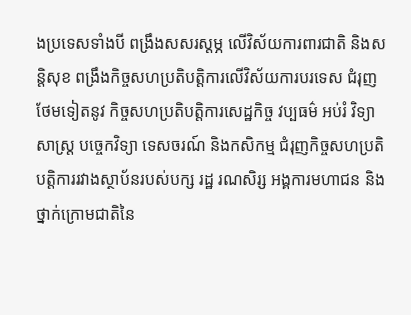ងប្រទេសទាំងបី ពង្រឹងសសរស្ដម្ភ លើវិស័យការពារជាតិ និងសន្តិសុខ ពង្រឹងកិច្ចសហប្រតិបត្តិការលើវិស័យការបរទេស ជំរុញថែមទៀតនូវ កិច្ចសហប្រតិបត្តិការសេដ្ឋកិច្ច វប្បធម៌ អប់រំ វិទ្យាសាស្ត្រ បច្ចេកវិទ្យា ទេសចរណ៍ និងកសិកម្ម ជំរុញកិច្ចសហប្រតិបត្តិការរវាងស្ថាប័នរបស់បក្ស រដ្ឋ រណសិរ្ស អង្គការមហាជន និងថ្នាក់ក្រោមជាតិនៃ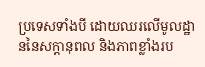ប្រទេសទាំងបី ដោយឈរលើមូលដ្ឋាននៃសក្តានុពល និងភាពខ្លាំងរប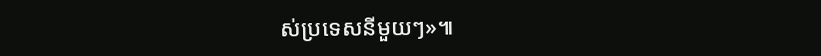ស់ប្រទេសនីមួយៗ»៕